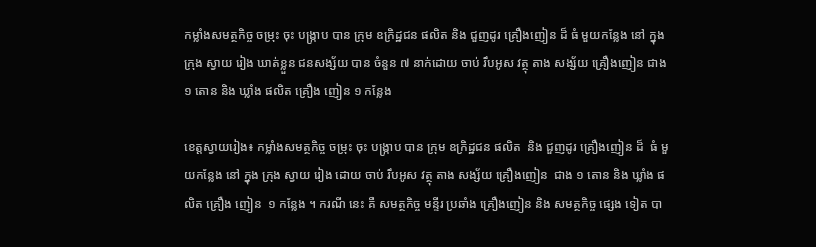កម្លាំងសមត្ថកិច្ច ចម្រុះ ចុះ បង្ក្រាប បាន ក្រុម ឧក្រិដ្ឋជន ផលិត និង ជួញដូរ គ្រឿងញៀន ដ៏ ធំ មួយកន្លែង នៅ ក្នុង ក្រុង ស្វាយ រៀង ឃាត់ខ្លួន ជនសង្ស័យ បាន ចំនួន ៧ នាក់ដោយ ចាប់ រឹបអូស វត្ថុ តាង សង្ស័យ គ្រឿងញៀន ជាង ១ តោន និង ឃ្លាំង ផលិត គ្រឿង ញៀន ១ កន្លែង

ខេត្តស្វាយរៀង៖ កម្លាំងសមត្ថកិច្ច ចម្រុះ ចុះ បង្ក្រាប បាន ក្រុម ឧក្រិដ្ឋជន ផលិត  និង ជួញដូរ គ្រឿងញៀន ដ៏  ធំ មួយកន្លែង នៅ ក្នុង ក្រុង ស្វាយ រៀង ដោយ ចាប់ រឹបអូស វត្ថុ តាង សង្ស័យ គ្រឿងញៀន  ជាង ១ តោន និង ឃ្លាំង ផលិត គ្រឿង ញៀន  ១ កន្លែង ។ ករណី នេះ គឺ សមត្ថកិច្ច មន្ទីរ ប្រឆាំង គ្រឿងញៀន និង សមត្ថកិច្ច ផ្សេង ទៀត បា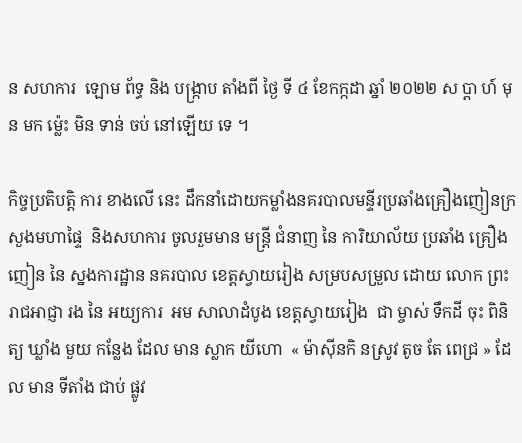ន សហការ  ឡោម ព័ទ្ធ និង បង្ក្រាប តាំងពី ថ្ងៃ ទី ៤ ខែកក្កដា ឆ្នាំ ២០២២ ស ប្ដា ហ៍ មុន មក ម្ល៉េះ មិន ទាន់ ចប់ នៅឡើយ ទេ ។

កិច្ចប្រតិបត្តិ ការ ខាងលើ នេះ ដឹកនាំដោយកម្លាំងនគរបាលមន្ទីរប្រឆាំងគ្រឿងញៀនក្រសួងមហាផ្ទៃ  និងសហការ ចូលរួមមាន មន្ត្រី ជំនាញ នៃ ការិយាល័យ ប្រឆាំង គ្រឿង ញៀន នៃ ស្នងការដ្ឋាន នគរបាល ខេត្តស្វាយរៀង សម្របសម្រួល ដោយ លោក ព្រះរាជអាជ្ញា រង នៃ អយ្យការ  អម សាលាដំបូង ខេត្តស្វាយរៀង  ជា ម្ចាស់ ទឹកដី ចុះ ពិនិត្យ ឃ្លាំង មួយ កន្លែង ដែល មាន ស្លាក យីហោ  « ម៉ាស៊ីនកិ នស្រូវ តូច តែ ពេជ្រ » ដែល មាន ទីតាំង ជាប់ ផ្លូវ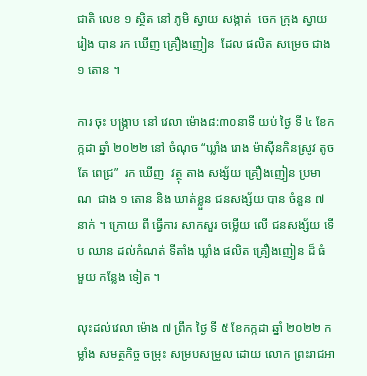ជាតិ លេខ ១ ស្ថិត នៅ ភូមិ ស្វាយ សង្កាត់  ចេក ក្រុង ស្វាយ រៀង បាន រក ឃើញ គ្រឿងញៀន  ដែល ផលិត សម្រេច ជាង ១ តោន ។

ការ ចុះ បង្ក្រាប នៅ វេលា ម៉ោង៨:៣០នាទី យប់ ថ្ងៃ ទី ៤ ខែកក្កដា ឆ្នាំ ២០២២ នៅ ចំណុច “ឃ្លាំង រោង ម៉ាស៊ីនកិនស្រូវ តូច តែ ពេជ្រ”  រក ឃើញ  វត្ថុ តាង សង្ស័យ គ្រឿងញៀន ប្រមាណ  ជាង ១ តោន និង ឃាត់ខ្លួន ជនសង្ស័យ បាន ចំនួន ៧ នាក់ ។ ក្រោយ ពី ធ្វើការ សាកសួរ ចម្លើយ លើ ជនសង្ស័យ ទើប ឈាន ដល់កំណត់ ទីតាំង ឃ្លាំង ផលិត គ្រឿងញៀន ដ៏ ធំ មួយ កន្លែង ទៀត ។

លុះដល់វេលា ម៉ោង ៧ ព្រឹក ថ្ងៃ ទី ៥ ខែកក្កដា ឆ្នាំ ២០២២ កម្លាំង សមត្ថកិច្ច ចម្រុះ សម្របសម្រួល ដោយ លោក ព្រះរាជអា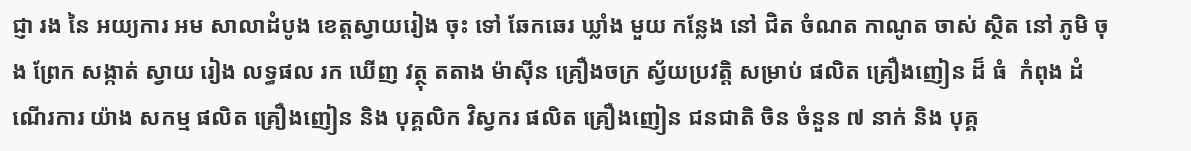ជ្ញា រង នៃ អយ្យការ អម សាលាដំបូង ខេត្តស្វាយរៀង ចុះ ទៅ ឆែកឆេរ ឃ្លាំង មួយ កន្លែង នៅ ជិត ចំណត កាណូត ចាស់ ស្ថិត នៅ ភូមិ ចុង ព្រែក សង្កាត់ ស្វាយ រៀង លទ្ធផល រក ឃើញ វត្ថុ តតាង ម៉ាស៊ីន គ្រឿងចក្រ ស្វ័យប្រវត្តិ សម្រាប់ ផលិត គ្រឿងញៀន ដ៏ ធំ  កំពុង ដំណើរការ យ៉ាង សកម្ម ផលិត គ្រឿងញៀន និង បុគ្គលិក វិស្វករ ផលិត គ្រឿងញៀន ជនជាតិ ចិន ចំនួន ៧ នាក់ និង បុគ្គ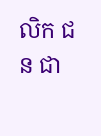លិក ជន ជា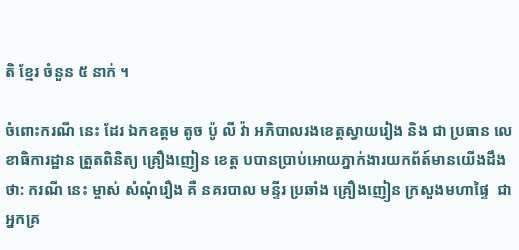តិ ខ្មែរ ចំនួន ៥ នាក់ ។

ចំពោះករណី នេះ ដែរ ឯកឧត្តម តូច ប៉ូ លី វ៉ា អភិបាលរងខេត្តស្វាយរៀង និង ជា ប្រធាន លេខាធិការដ្ឋាន ត្រួតពិនិត្យ គ្រឿងញៀន ខេត្ត បបានប្រាប់អោយភ្នាក់ងារយកព័ត៍មានយើងដឹងថា: ករណី នេះ ម្ចាស់ សំណុំរឿង គឺ នគរបាល មន្ទីរ ប្រឆាំង គ្រឿងញៀន ក្រសួងមហាផ្ទៃ  ជា អ្នកគ្រ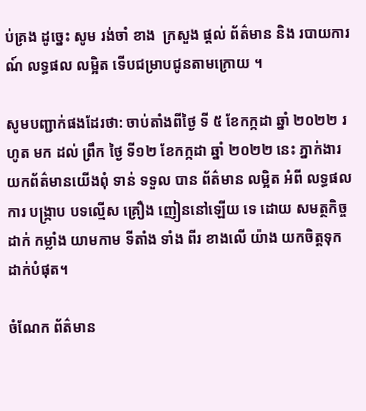ប់គ្រង ដូច្នេះ សូម រង់ចាំ ខាង  ក្រសួង ផ្តល់ ព័ត៌មាន និង របាយការណ៍ លទ្ធផល លម្អិត ទើបជម្រាបជូនតាមក្រោយ ។

សូមបញ្ជាក់ផងដែរថា: ចាប់តាំងពីថ្ងៃ ទី ៥ ខែកក្កដា ឆ្នាំ ២០២២ រហូត មក ដល់ ព្រឹក ថ្ងៃ ទី១២ ខែកក្កដា ឆ្នាំ ២០២២ នេះ ភ្នាក់ងារយកព័ត៌មានយើងពុំ ទាន់ ទទួល បាន ព័ត៌មាន លម្អិត អំពី លទ្ធផល ការ បង្ក្រាប បទល្មើស គ្រឿង ញៀននៅឡើយ ទេ ដោយ សមត្ថកិច្ច ដាក់ កម្លាំង យាមកាម ទីតាំង ទាំង ពីរ ខាងលើ យ៉ាង យកចិត្តទុក ដាក់បំផុត។

ចំណែក ព័ត៌មាន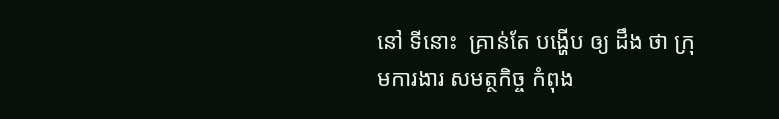នៅ ទីនោះ  គ្រាន់តែ បង្ហើប ឲ្យ ដឹង ថា ក្រុមការងារ សមត្ថកិច្ច កំពុង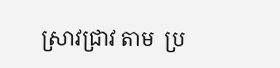ស្រាវជ្រាវ តាម  ប្រ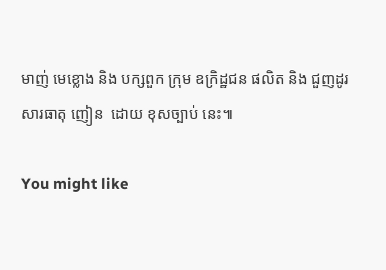មាញ់ មេខ្លោង និង បក្សពួក ក្រុម ឧក្រិដ្ឋជន ផលិត និង ជួញដូរ សារធាតុ ញៀន  ដោយ ខុសច្បាប់ នេះ៕

You might like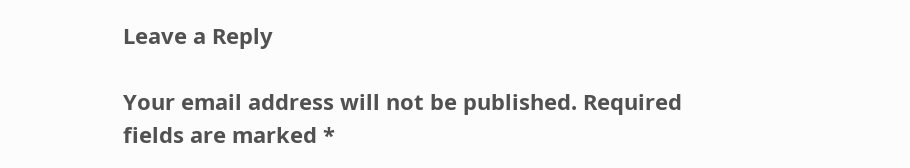Leave a Reply

Your email address will not be published. Required fields are marked *